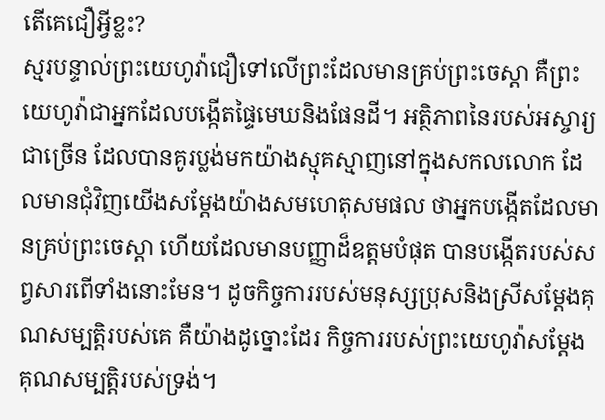តើគេជឿអ្វីខ្លះ?
ស្មរបន្ទាល់ព្រះយេហូវ៉ាជឿទៅលើព្រះដែលមានគ្រប់ព្រះចេស្ដា គឺព្រះយេហូវ៉ាជាអ្នកដែលបង្កើតផ្ទៃមេឃនិងផែនដី។ អត្ថិភាពនៃរបស់អស្ចារ្យជាច្រើន ដែលបានគូរប្លង់មកយ៉ាងស្មុគស្មាញនៅក្នុងសកលលោក ដែលមានជុំវិញយើងសម្ដែងយ៉ាងសមហេតុសមផល ថាអ្នកបង្កើតដែលមានគ្រប់ព្រះចេស្ដា ហើយដែលមានបញ្ញាដ៏ឧត្តមបំផុត បានបង្កើតរបស់សព្វសារពើទាំងនោះមែន។ ដូចកិច្ចការរបស់មនុស្សប្រុសនិងស្រីសម្ដែងគុណសម្បត្ដិរបស់គេ គឺយ៉ាងដូច្នោះដែរ កិច្ចការរបស់ព្រះយេហូវ៉ាសម្ដែងគុណសម្បត្ដិរបស់ទ្រង់។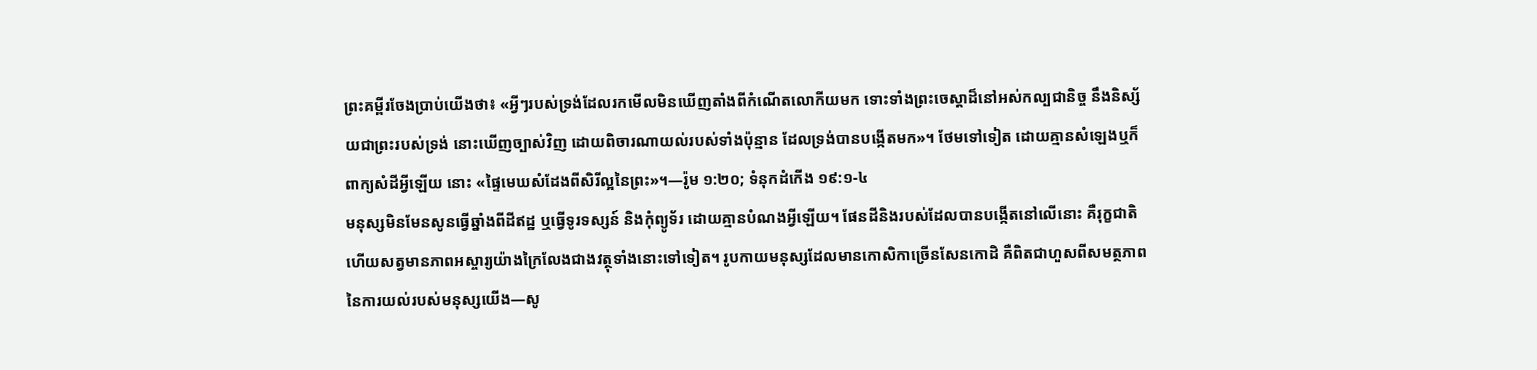ព្រះគម្ពីរចែងប្រាប់យើងថា៖ «អ្វីៗរបស់ទ្រង់ដែលរកមើលមិនឃើញតាំងពីកំណើតលោកីយមក ទោះទាំងព្រះចេស្ដាដ៏នៅអស់កល្បជានិច្ច នឹងនិស្ស័យជាព្រះរបស់ទ្រង់ នោះឃើញច្បាស់វិញ ដោយពិចារណាយល់របស់ទាំងប៉ុន្មាន ដែលទ្រង់បានបង្កើតមក»។ ថែមទៅទៀត ដោយគ្មានសំឡេងឬក៏ពាក្យសំដីអ្វីឡើយ នោះ «ផ្ទៃមេឃសំដែងពីសិរីល្អនៃព្រះ»។—រ៉ូម ១:២០; ទំនុកដំកើង ១៩:១-៤
មនុស្សមិនមែនសូនធ្វើឆ្នាំងពីដីឥដ្ឋ ឬធ្វើទូរទស្សន៍ និងកុំព្យូទ័រ ដោយគ្មានបំណងអ្វីឡើយ។ ផែនដីនិងរបស់ដែលបានបង្កើតនៅលើនោះ គឺរុក្ខជាតិហើយសត្វមានភាពអស្ចារ្យយ៉ាងក្រៃលែងជាងវត្ថុទាំងនោះទៅទៀត។ រូបកាយមនុស្សដែលមានកោសិកាច្រើនសែនកោដិ គឺពិតជាហួសពីសមត្ថភាពនៃការយល់របស់មនុស្សយើង—សូ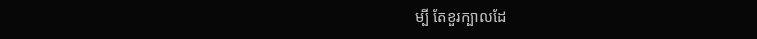ម្បី តែខួរក្បាលដែ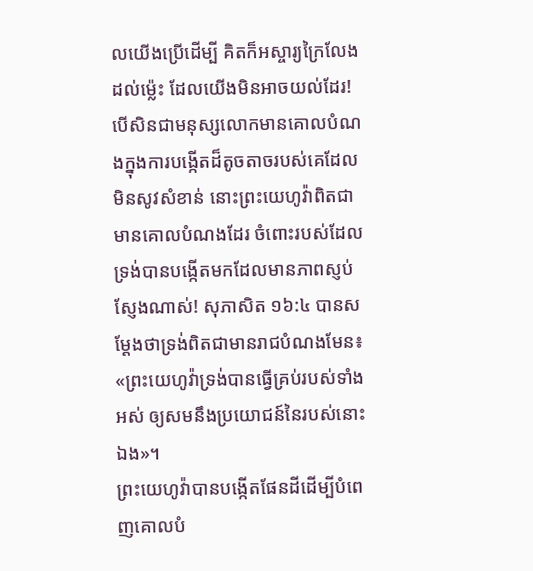លយើងប្រើដើម្បី គិតក៏អស្ចារ្យក្រៃលែងដល់ម្ល៉េះ ដែលយើងមិនអាចយល់ដែរ! បើសិនជាមនុស្សលោកមានគោលបំណងក្នុងការបង្កើតដ៏តូចតាចរបស់គេដែលមិនសូវសំខាន់ នោះព្រះយេហូវ៉ាពិតជាមានគោលបំណងដែរ ចំពោះរបស់ដែលទ្រង់បានបង្កើតមកដែលមានភាពស្ញប់ស្ញែងណាស់! សុភាសិត ១៦:៤ បានសម្ដែងថាទ្រង់ពិតជាមានរាជបំណងមែន៖ «ព្រះយេហូវ៉ាទ្រង់បានធ្វើគ្រប់របស់ទាំងអស់ ឲ្យសមនឹងប្រយោជន៍នៃរបស់នោះឯង»។
ព្រះយេហូវ៉ាបានបង្កើតផែនដីដើម្បីបំពេញគោលបំ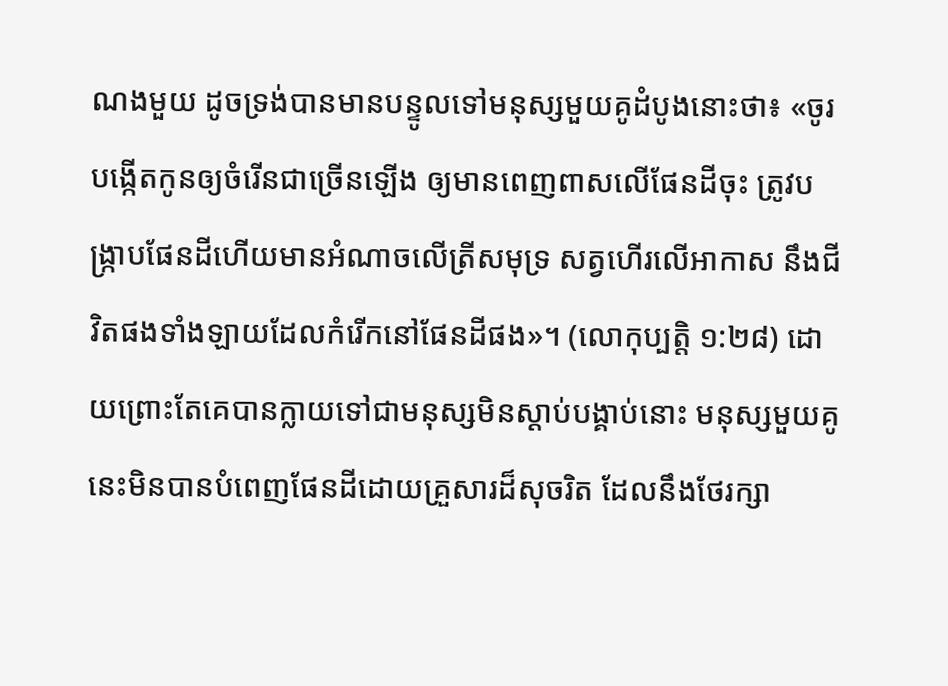ណងមួយ ដូចទ្រង់បានមានបន្ទូលទៅមនុស្សមួយគូដំបូងនោះថា៖ «ចូរបង្កើតកូនឲ្យចំរើនជាច្រើនឡើង ឲ្យមានពេញពាសលើផែនដីចុះ ត្រូវបង្ក្រាបផែនដីហើយមានអំណាចលើត្រីសមុទ្រ សត្វហើរលើអាកាស នឹងជីវិតផងទាំងឡាយដែលកំរើកនៅផែនដីផង»។ (លោកុប្បត្តិ ១:២៨) ដោយព្រោះតែគេបានក្លាយទៅជាមនុស្សមិនស្ដាប់បង្គាប់នោះ មនុស្សមួយគូនេះមិនបានបំពេញផែនដីដោយគ្រួសារដ៏សុចរិត ដែលនឹងថែរក្សា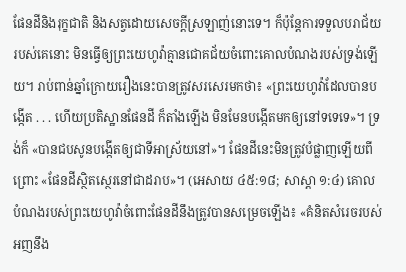ផែនដីនិងរុក្ខជាតិ និងសត្វដោយសេចក្ដីស្រឡាញ់នោះទេ។ ក៏ប៉ុន្តែការទទួលបរាជ័យរបស់គេនោះ មិនធ្វើឲ្យព្រះយេហូវ៉ាគ្មានជោគជ័យចំពោះគោលបំណងរបស់ទ្រង់ឡើយ។ រាប់ពាន់ឆ្នាំក្រោយរឿងនេះបានត្រូវសរសេរមកថា៖ «ព្រះយេហូវ៉ាដែលបានបង្កើត . . . ហើយប្រតិស្ឋានផែនដី ក៏តាំងឡើង មិនមែនបង្កើតមកឲ្យនៅទទេទេ»។ ទ្រង់ក៏ «បានជបសូនបង្កើតឲ្យជាទីអាស្រ័យនៅ»។ ផែនដីនេះមិនត្រូវបំផ្លាញឡើយពីព្រោះ «ផែនដីស្ថិតស្ថេរនៅជាដរាប»។ (អេសាយ ៤៥:១៨; សាស្ដា ១:៤) គោលបំណងរបស់ព្រះយេហូវ៉ាចំពោះផែនដីនឹងត្រូវបានសម្រេចឡើង៖ «គំនិតសំរេចរបស់អញនឹង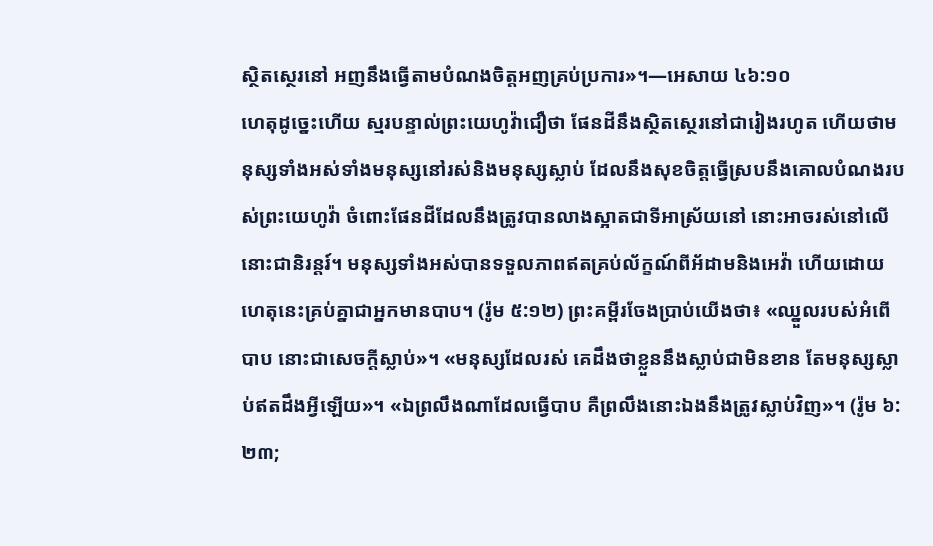ស្ថិតស្ថេរនៅ អញនឹងធ្វើតាមបំណងចិត្តអញគ្រប់ប្រការ»។—អេសាយ ៤៦:១០
ហេតុដូច្នេះហើយ ស្មរបន្ទាល់ព្រះយេហូវ៉ាជឿថា ផែនដីនឹងស្ថិតស្ថេរនៅជារៀងរហូត ហើយថាមនុស្សទាំងអស់ទាំងមនុស្សនៅរស់និងមនុស្សស្លាប់ ដែលនឹងសុខចិត្តធ្វើស្របនឹងគោលបំណងរបស់ព្រះយេហូវ៉ា ចំពោះផែនដីដែលនឹងត្រូវបានលាងស្អាតជាទីអាស្រ័យនៅ នោះអាចរស់នៅលើនោះជានិរន្តរ៍។ មនុស្សទាំងអស់បានទទួលភាពឥតគ្រប់ល័ក្ខណ៍ពីអ័ដាមនិងអេវ៉ា ហើយដោយហេតុនេះគ្រប់គ្នាជាអ្នកមានបាប។ (រ៉ូម ៥:១២) ព្រះគម្ពីរចែងប្រាប់យើងថា៖ «ឈ្នួលរបស់អំពើបាប នោះជាសេចក្ដីស្លាប់»។ «មនុស្សដែលរស់ គេដឹងថាខ្លួននឹងស្លាប់ជាមិនខាន តែមនុស្សស្លាប់ឥតដឹងអ្វីឡើយ»។ «ឯព្រលឹងណាដែលធ្វើបាប គឺព្រលឹងនោះឯងនឹងត្រូវស្លាប់វិញ»។ (រ៉ូម ៦:២៣;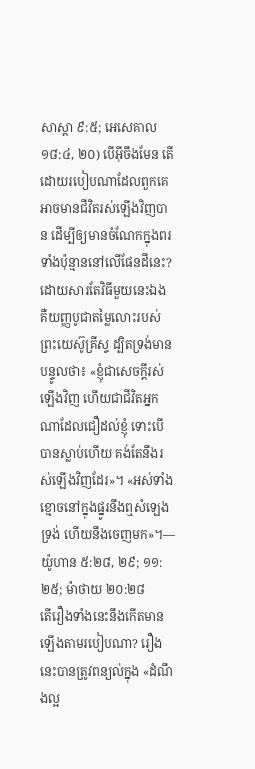សាស្ដា ៩:៥; អេសេគាល ១៨:៤, ២០) បើអ៊ីចឹងមែន តើដោយរបៀបណាដែលពួកគេអាចមានជីវិតរស់ឡើងវិញបាន ដើម្បីឲ្យមានចំណែកក្នុងពរទាំងប៉ុន្មាននៅលើផែនដីនេះ? ដោយសារតែវិធីមួយនេះឯង គឺយញ្ញបូជាតម្លៃលោះរបស់ព្រះយេស៊ូគ្រីស្ទ ដ្បិតទ្រង់មានបន្ទូលថា៖ «ខ្ញុំជាសេចក្ដីរស់ឡើងវិញ ហើយជាជីវិតអ្នកណាដែលជឿដល់ខ្ញុំ ទោះបើបានស្លាប់ហើយ គង់តែនឹងរស់ឡើងវិញដែរ»។ «អស់ទាំងខ្មោចនៅក្នុងផ្នូរនឹងឮសំឡេងទ្រង់ ហើយនឹងចេញមក»។—យ៉ូហាន ៥:២៨, ២៩; ១១:២៥; ម៉ាថាយ ២០:២៨
តើរឿងទាំងនេះនឹងកើតមានឡើងតាមរបៀបណា? រឿងនេះបានត្រូវពន្យល់ក្នុង «ដំណឹងល្អ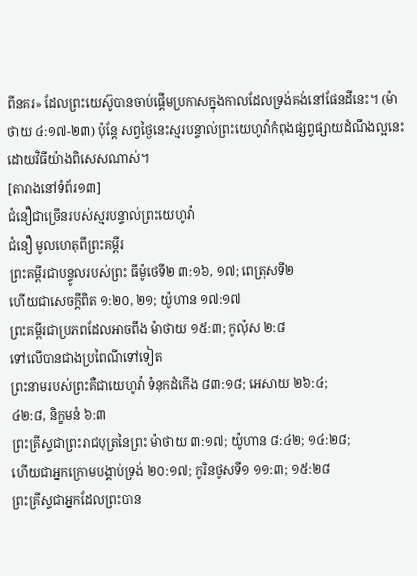ពីនគរ» ដែលព្រះយេស៊ូបានចាប់ផ្ដើមប្រកាសក្នុងកាលដែលទ្រង់គង់នៅផែនដីនេះ។ (ម៉ាថាយ ៤:១៧-២៣) ប៉ុន្តែ សព្វថ្ងៃនេះស្មរបន្ទាល់ព្រះយេហូវ៉ាកំពុងផ្សព្វផ្សាយដំណឹងល្អនេះ ដោយវិធីយ៉ាងពិសេសណាស់។
[តារាងនៅទំព័រ១៣]
ជំនឿជាច្រើនរបស់ស្មរបន្ទាល់ព្រះយេហូវ៉ា
ជំនឿ មូលហេតុពីព្រះគម្ពីរ
ព្រះគម្ពីរជាបន្ទូលរបស់ព្រះ ធីម៉ូថេទី២ ៣:១៦, ១៧; ពេត្រុសទី២
ហើយជាសេចក្ដីពិត ១:២០, ២១; យ៉ូហាន ១៧:១៧
ព្រះគម្ពីរជាប្រភពដែលអាចពឹង ម៉ាថាយ ១៥:៣; កូល៉ុស ២:៨
ទៅលើបានជាងប្រពៃណីទៅទៀត
ព្រះនាមរបស់ព្រះគឺជាយេហូវ៉ា ទំនុកដំកើង ៨៣:១៨; អេសាយ ២៦:៤;
៤២:៨, និក្ខមនំ ៦:៣
ព្រះគ្រីស្ទជាព្រះរាជបុត្រនៃព្រះ ម៉ាថាយ ៣:១៧; យ៉ូហាន ៨:៤២; ១៤:២៨;
ហើយជាអ្នកក្រោមបង្គាប់ទ្រង់ ២០:១៧; កូរិនថូសទី១ ១១:៣; ១៥:២៨
ព្រះគ្រីស្ទជាអ្នកដែលព្រះបាន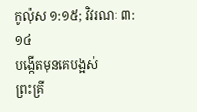កូល៉ុស ១:១៥; វិវរណៈ ៣:១៤
បង្កើតមុនគេបង្អស់
ព្រះគ្រី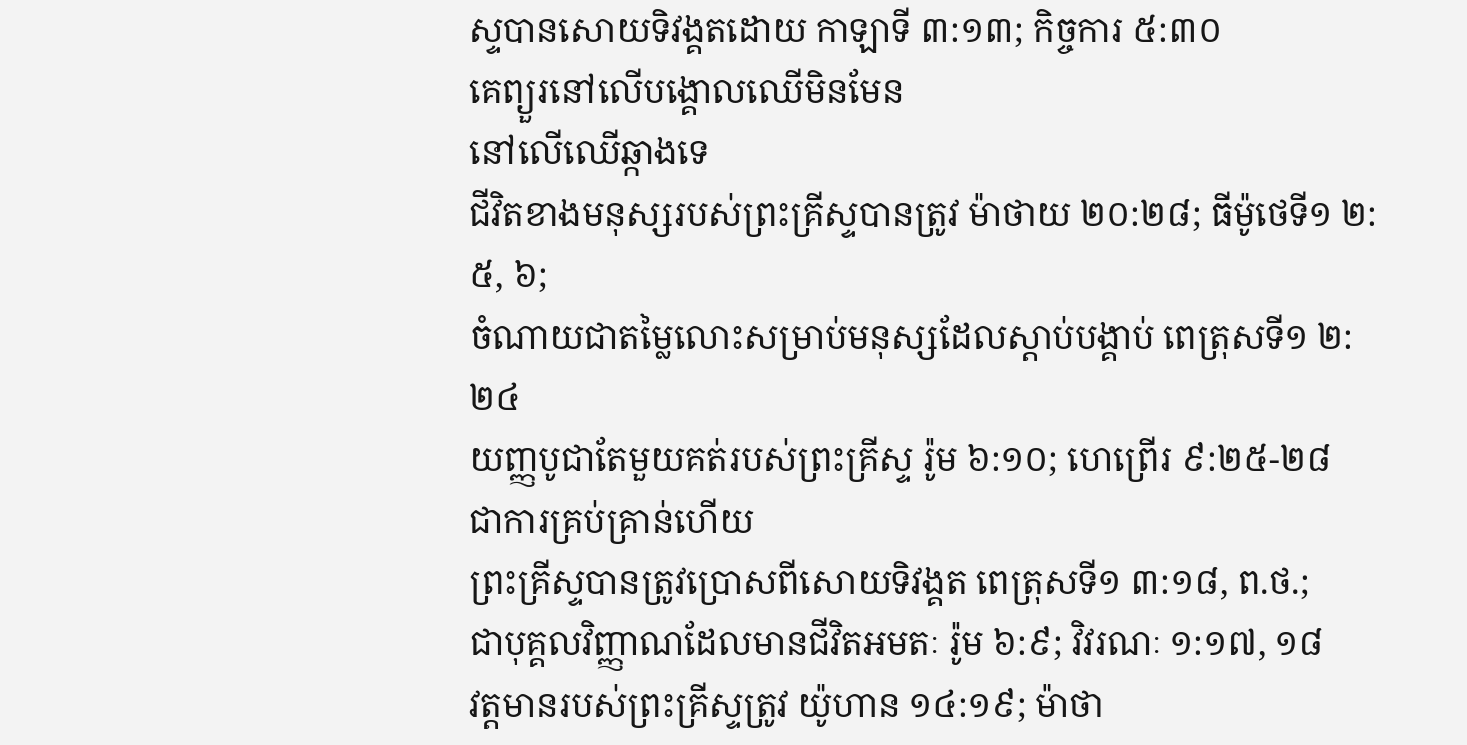ស្ទបានសោយទិវង្គតដោយ កាឡាទី ៣:១៣; កិច្ចការ ៥:៣០
គេព្យួរនៅលើបង្គោលឈើមិនមែន
នៅលើឈើឆ្កាងទេ
ជីវិតខាងមនុស្សរបស់ព្រះគ្រីស្ទបានត្រូវ ម៉ាថាយ ២០:២៨; ធីម៉ូថេទី១ ២:៥, ៦;
ចំណាយជាតម្លៃលោះសម្រាប់មនុស្សដែលស្ដាប់បង្គាប់ ពេត្រុសទី១ ២:២៤
យញ្ញបូជាតែមួយគត់របស់ព្រះគ្រីស្ទ រ៉ូម ៦:១០; ហេព្រើរ ៩:២៥-២៨
ជាការគ្រប់គ្រាន់ហើយ
ព្រះគ្រីស្ទបានត្រូវប្រោសពីសោយទិវង្គត ពេត្រុសទី១ ៣:១៨, ព.ថ.;
ជាបុគ្គលវិញ្ញាណដែលមានជីវិតអមតៈ រ៉ូម ៦:៩; វិវរណៈ ១:១៧, ១៨
វត្តមានរបស់ព្រះគ្រីស្ទត្រូវ យ៉ូហាន ១៤:១៩; ម៉ាថា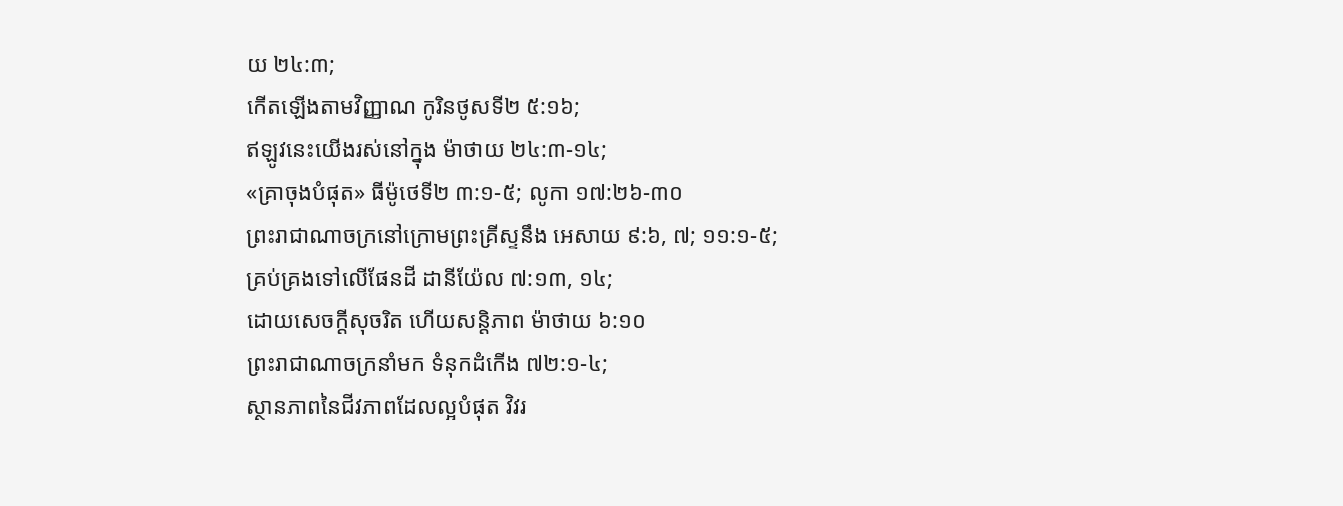យ ២៤:៣;
កើតឡើងតាមវិញ្ញាណ កូរិនថូសទី២ ៥:១៦;
ឥឡូវនេះយើងរស់នៅក្នុង ម៉ាថាយ ២៤:៣-១៤;
«គ្រាចុងបំផុត» ធីម៉ូថេទី២ ៣:១-៥; លូកា ១៧:២៦-៣០
ព្រះរាជាណាចក្រនៅក្រោមព្រះគ្រីស្ទនឹង អេសាយ ៩:៦, ៧; ១១:១-៥;
គ្រប់គ្រងទៅលើផែនដី ដានីយ៉ែល ៧:១៣, ១៤;
ដោយសេចក្ដីសុចរិត ហើយសន្ដិភាព ម៉ាថាយ ៦:១០
ព្រះរាជាណាចក្រនាំមក ទំនុកដំកើង ៧២:១-៤;
ស្ថានភាពនៃជីវភាពដែលល្អបំផុត វិវរ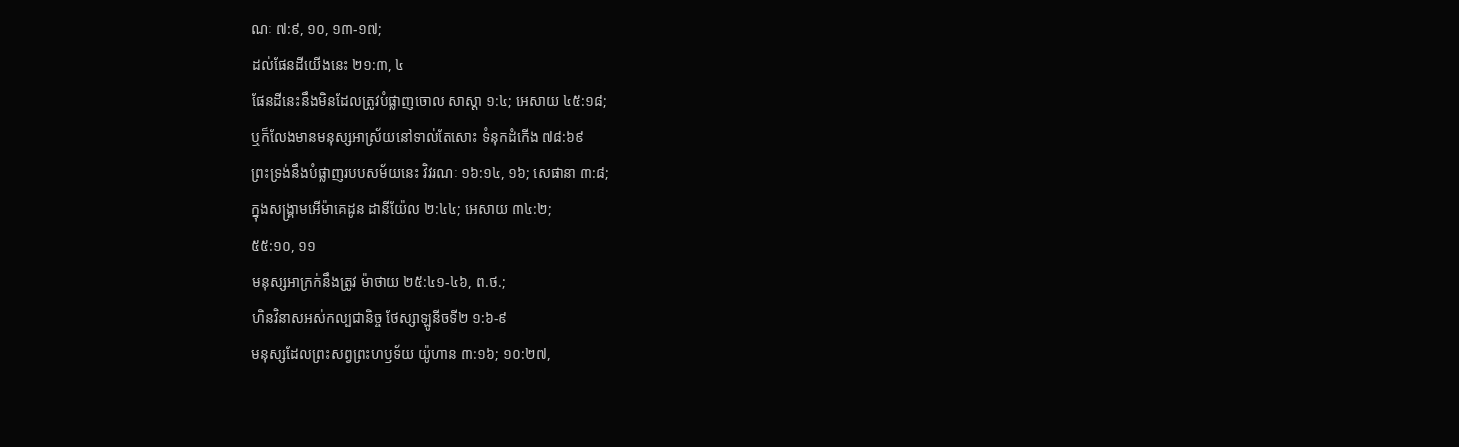ណៈ ៧:៩, ១០, ១៣-១៧;
ដល់ផែនដីយើងនេះ ២១:៣, ៤
ផែនដីនេះនឹងមិនដែលត្រូវបំផ្លាញចោល សាស្ដា ១:៤; អេសាយ ៤៥:១៨;
ឬក៏លែងមានមនុស្សអាស្រ័យនៅទាល់តែសោះ ទំនុកដំកើង ៧៨:៦៩
ព្រះទ្រង់នឹងបំផ្លាញរបបសម័យនេះ វិវរណៈ ១៦:១៤, ១៦; សេផានា ៣:៨;
ក្នុងសង្គ្រាមអើម៉ាគេដូន ដានីយ៉ែល ២:៤៤; អេសាយ ៣៤:២;
៥៥:១០, ១១
មនុស្សអាក្រក់នឹងត្រូវ ម៉ាថាយ ២៥:៤១-៤៦, ព.ថ.;
ហិនវិនាសអស់កល្បជានិច្ច ថែស្សាឡូនីចទី២ ១:៦-៩
មនុស្សដែលព្រះសព្វព្រះហឫទ័យ យ៉ូហាន ៣:១៦; ១០:២៧,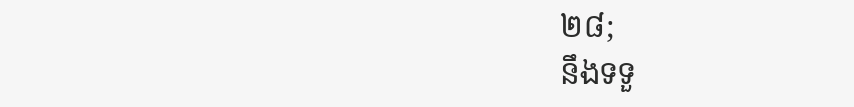២៨;
នឹងទទួ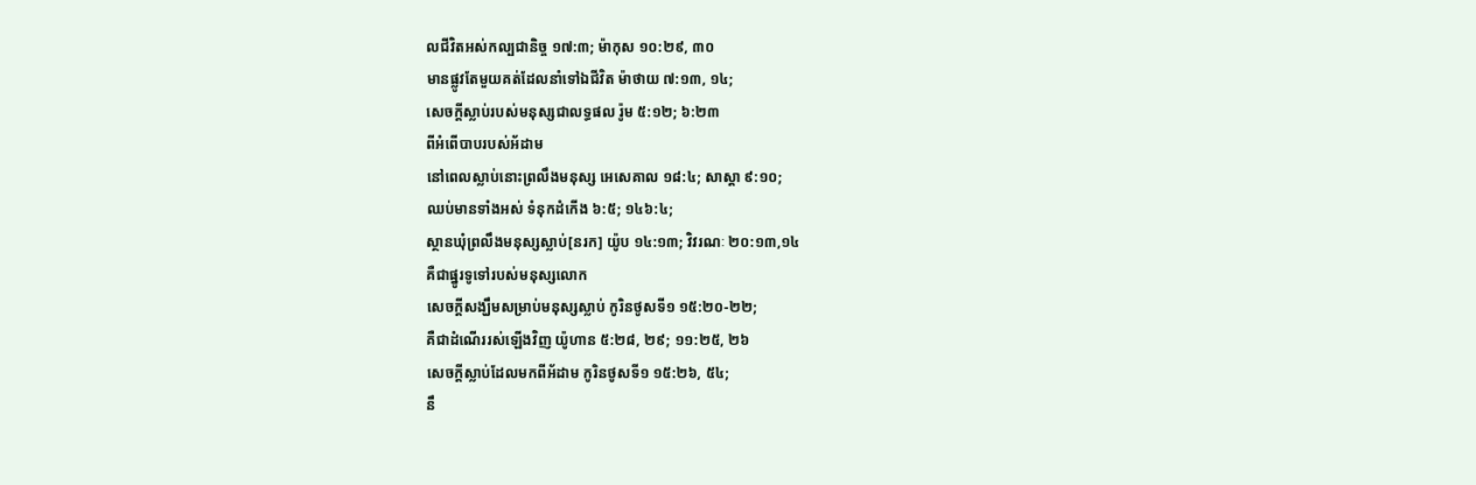លជីវិតអស់កល្បជានិច្ច ១៧:៣; ម៉ាកុស ១០:២៩, ៣០
មានផ្លូវតែមួយគត់ដែលនាំទៅឯជីវិត ម៉ាថាយ ៧:១៣, ១៤;
សេចក្ដីស្លាប់របស់មនុស្សជាលទ្ធផល រ៉ូម ៥:១២; ៦:២៣
ពីអំពើបាបរបស់អ័ដាម
នៅពេលស្លាប់នោះព្រលឹងមនុស្ស អេសេគាល ១៨:៤; សាស្ដា ៩:១០;
ឈប់មានទាំងអស់ ទំនុកដំកើង ៦:៥; ១៤៦:៤;
ស្ថានឃុំព្រលឹងមនុស្សស្លាប់[នរក] យ៉ូប ១៤:១៣; វិវរណៈ ២០:១៣,១៤
គឺជាផ្នូរទូទៅរបស់មនុស្សលោក
សេចក្ដីសង្ឃឹមសម្រាប់មនុស្សស្លាប់ កូរិនថូសទី១ ១៥:២០-២២;
គឺជាដំណើររស់ឡើងវិញ យ៉ូហាន ៥:២៨, ២៩; ១១:២៥, ២៦
សេចក្ដីស្លាប់ដែលមកពីអ័ដាម កូរិនថូសទី១ ១៥:២៦, ៥៤;
នឹ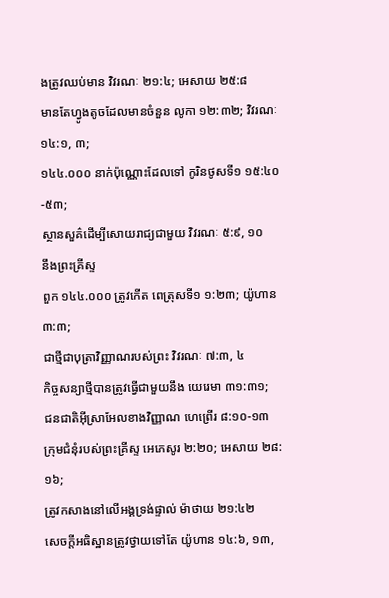ងត្រូវឈប់មាន វិវរណៈ ២១:៤; អេសាយ ២៥:៨
មានតែហ្វូងតូចដែលមានចំនួន លូកា ១២:៣២; វិវរណៈ ១៤:១, ៣;
១៤៤.០០០ នាក់ប៉ុណ្ណោះដែលទៅ កូរិនថូសទី១ ១៥:៤០-៥៣;
ស្ថានសួគ៌ដើម្បីសោយរាជ្យជាមួយ វិវរណៈ ៥:៩, ១០
នឹងព្រះគ្រីស្ទ
ពួក ១៤៤.០០០ ត្រូវកើត ពេត្រុសទី១ ១:២៣; យ៉ូហាន ៣:៣;
ជាថ្មីជាបុត្រាវិញ្ញាណរបស់ព្រះ វិវរណៈ ៧:៣, ៤
កិច្ចសន្យាថ្មីបានត្រូវធ្វើជាមួយនឹង យេរេមា ៣១:៣១;
ជនជាតិអ៊ីស្រាអែលខាងវិញ្ញាណ ហេព្រើរ ៨:១០-១៣
ក្រុមជំនុំរបស់ព្រះគ្រីស្ទ អេភេសូរ ២:២០; អេសាយ ២៨:១៦;
ត្រូវកសាងនៅលើអង្គទ្រង់ផ្ទាល់ ម៉ាថាយ ២១:៤២
សេចក្ដីអធិស្ឋានត្រូវថ្វាយទៅតែ យ៉ូហាន ១៤:៦, ១៣,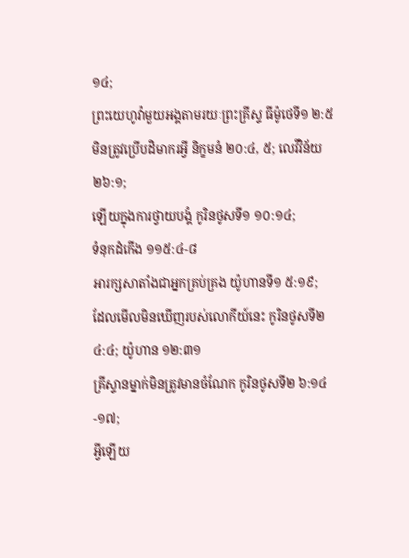១៤;
ព្រះយេហូវ៉ាមួយអង្គតាមរយៈព្រះគ្រីស្ទ ធីម៉ូថេទី១ ២:៥
មិនត្រូវប្រើបដិមាករអ្វី និក្ខមនំ ២០:៤, ៥; លេវីវិន័យ ២៦:១;
ឡើយក្នុងការថ្វាយបង្គំ កូរិនថូសទី១ ១០:១៤;
ទំនុកដំកើង ១១៥:៤-៨
អារក្សសាតាំងជាអ្នកគ្រប់គ្រង យ៉ូហានទី១ ៥:១៩;
ដែលមើលមិនឃើញរបស់លោកីយ៍នេះ កូរិនថូសទី២ ៤:៤; យ៉ូហាន ១២:៣១
គ្រីស្ទានម្នាក់មិនត្រូវមានចំណែក កូរិនថូសទី២ ៦:១៤-១៧;
អ្វីឡើយ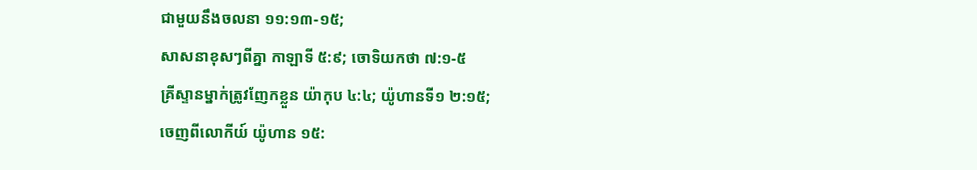ជាមួយនឹងចលនា ១១:១៣-១៥;
សាសនាខុសៗពីគ្នា កាឡាទី ៥:៩; ចោទិយកថា ៧:១-៥
គ្រីស្ទានម្នាក់ត្រូវញែកខ្លួន យ៉ាកុប ៤:៤; យ៉ូហានទី១ ២:១៥;
ចេញពីលោកីយ៍ យ៉ូហាន ១៥: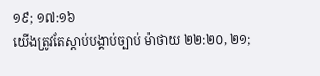១៩; ១៧:១៦
យើងត្រូវតែស្ដាប់បង្គាប់ច្បាប់ ម៉ាថាយ ២២:២០, ២១;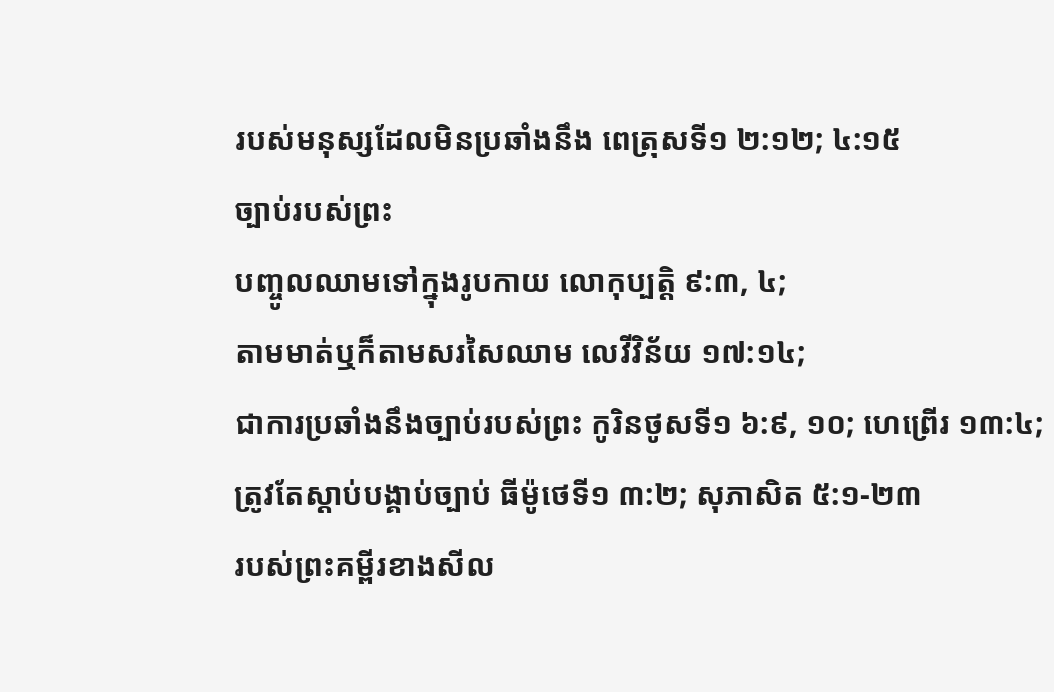របស់មនុស្សដែលមិនប្រឆាំងនឹង ពេត្រុសទី១ ២:១២; ៤:១៥
ច្បាប់របស់ព្រះ
បញ្ចូលឈាមទៅក្នុងរូបកាយ លោកុប្បត្តិ ៩:៣, ៤;
តាមមាត់ឬក៏តាមសរសៃឈាម លេវីវិន័យ ១៧:១៤;
ជាការប្រឆាំងនឹងច្បាប់របស់ព្រះ កូរិនថូសទី១ ៦:៩, ១០; ហេព្រើរ ១៣:៤;
ត្រូវតែស្ដាប់បង្គាប់ច្បាប់ ធីម៉ូថេទី១ ៣:២; សុភាសិត ៥:១-២៣
របស់ព្រះគម្ពីរខាងសីល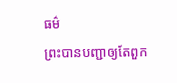ធម៌
ព្រះបានបញ្ជាឲ្យតែពួក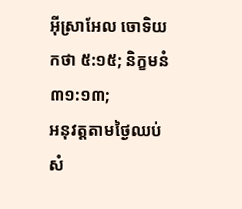អ៊ីស្រាអែល ចោទិយកថា ៥:១៥; និក្ខមនំ ៣១:១៣;
អនុវត្តតាមថ្ងៃឈប់សំ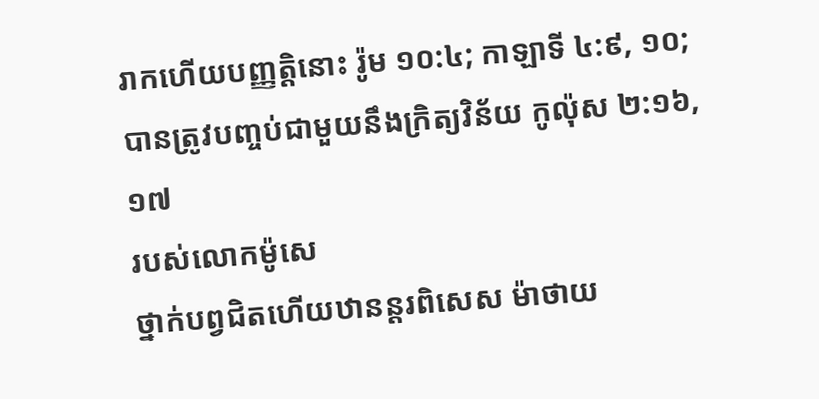រាកហើយបញ្ញត្ដិនោះ រ៉ូម ១០:៤; កាឡាទី ៤:៩, ១០;
បានត្រូវបញ្ចប់ជាមួយនឹងក្រិត្យវិន័យ កូល៉ុស ២:១៦, ១៧
របស់លោកម៉ូសេ
ថ្នាក់បព្វជិតហើយឋានន្តរពិសេស ម៉ាថាយ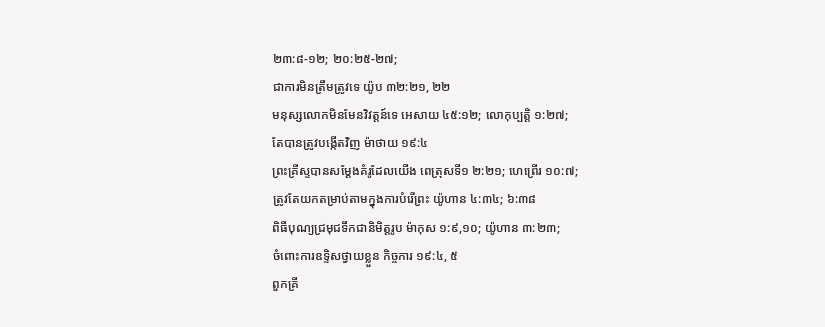២៣:៨-១២; ២០:២៥-២៧;
ជាការមិនត្រឹមត្រូវទេ យ៉ូប ៣២:២១, ២២
មនុស្សលោកមិនមែនវិវត្តន៍ទេ អេសាយ ៤៥:១២; លោកុប្បត្តិ ១:២៧;
តែបានត្រូវបង្កើតវិញ ម៉ាថាយ ១៩:៤
ព្រះគ្រីស្ទបានសម្ដែងគំរូដែលយើង ពេត្រុសទី១ ២:២១; ហេព្រើរ ១០:៧;
ត្រូវតែយកតម្រាប់តាមក្នុងការបំរើព្រះ យ៉ូហាន ៤:៣៤; ៦:៣៨
ពិធីបុណ្យជ្រមុជទឹកជានិមិត្តរូប ម៉ាកុស ១:៩,១០; យ៉ូហាន ៣:២៣;
ចំពោះការឧទ្ទិសថ្វាយខ្លួន កិច្ចការ ១៩:៤, ៥
ពួកគ្រី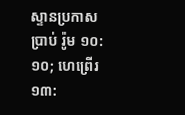ស្ទានប្រកាសប្រាប់ រ៉ូម ១០:១០; ហេព្រើរ ១៣: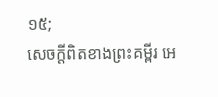១៥;
សេចក្ដីពិតខាងព្រះគម្ពីរ អេ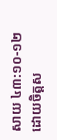សាយ ៤៣:១០-១២
ដោយចិត្តស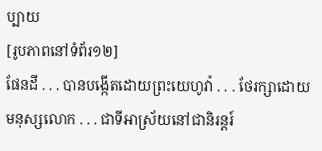ប្បាយ
[រូបភាពនៅទំព័រ១២]
ផែនដី . . . បានបង្កើតដោយព្រះយេហូវ៉ា . . . ថែរក្សាដោយមនុស្សលោក . . . ជាទីអាស្រ័យនៅជានិរន្តរ៍